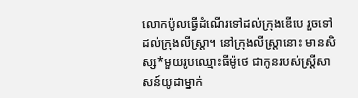លោកប៉ូលធ្វើដំណើរទៅដល់ក្រុងឌើបេ រួចទៅដល់ក្រុងលីស្ដ្រា។ នៅក្រុងលីស្ដ្រានោះ មានសិស្ស*មួយរូបឈ្មោះធីម៉ូថេ ជាកូនរបស់ស្ត្រីសាសន៍យូដាម្នាក់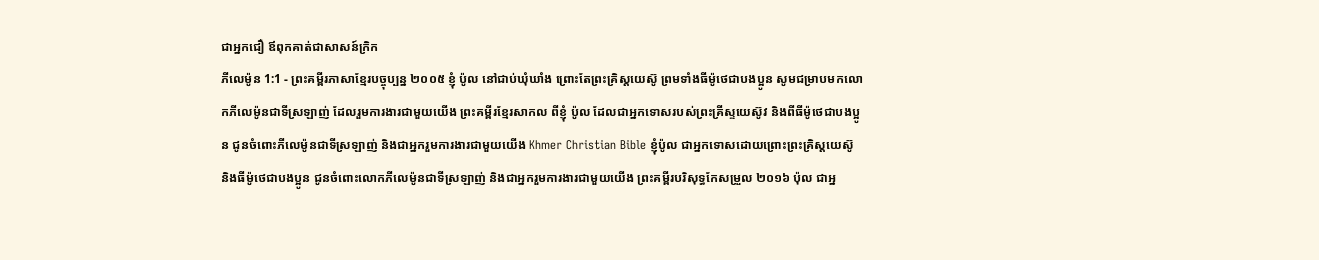ជាអ្នកជឿ ឪពុកគាត់ជាសាសន៍ក្រិក
ភីលេម៉ូន 1:1 - ព្រះគម្ពីរភាសាខ្មែរបច្ចុប្បន្ន ២០០៥ ខ្ញុំ ប៉ូល នៅជាប់ឃុំឃាំង ព្រោះតែព្រះគ្រិស្តយេស៊ូ ព្រមទាំងធីម៉ូថេជាបងប្អូន សូមជម្រាបមកលោកភីលេម៉ូនជាទីស្រឡាញ់ ដែលរួមការងារជាមួយយើង ព្រះគម្ពីរខ្មែរសាកល ពីខ្ញុំ ប៉ូល ដែលជាអ្នកទោសរបស់ព្រះគ្រីស្ទយេស៊ូវ និងពីធីម៉ូថេជាបងប្អូន ជូនចំពោះភីលេម៉ូនជាទីស្រឡាញ់ និងជាអ្នករួមការងារជាមួយយើង Khmer Christian Bible ខ្ញុំប៉ូល ជាអ្នកទោសដោយព្រោះព្រះគ្រិស្ដយេស៊ូ និងធីម៉ូថេជាបងប្អូន ជូនចំពោះលោកភីលេម៉ូនជាទីស្រឡាញ់ និងជាអ្នករួមការងារជាមួយយើង ព្រះគម្ពីរបរិសុទ្ធកែសម្រួល ២០១៦ ប៉ុល ជាអ្ន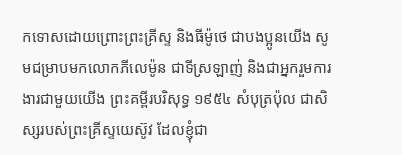កទោសដោយព្រោះព្រះគ្រីស្ទ និងធីម៉ូថេ ជាបងប្អូនយើង សូមជម្រាបមកលោកភីលេម៉ូន ជាទីស្រឡាញ់ និងជាអ្នករួមការងារជាមួយយើង ព្រះគម្ពីរបរិសុទ្ធ ១៩៥៤ សំបុត្រប៉ុល ជាសិស្សរបស់ព្រះគ្រីស្ទយេស៊ូវ ដែលខ្ញុំជា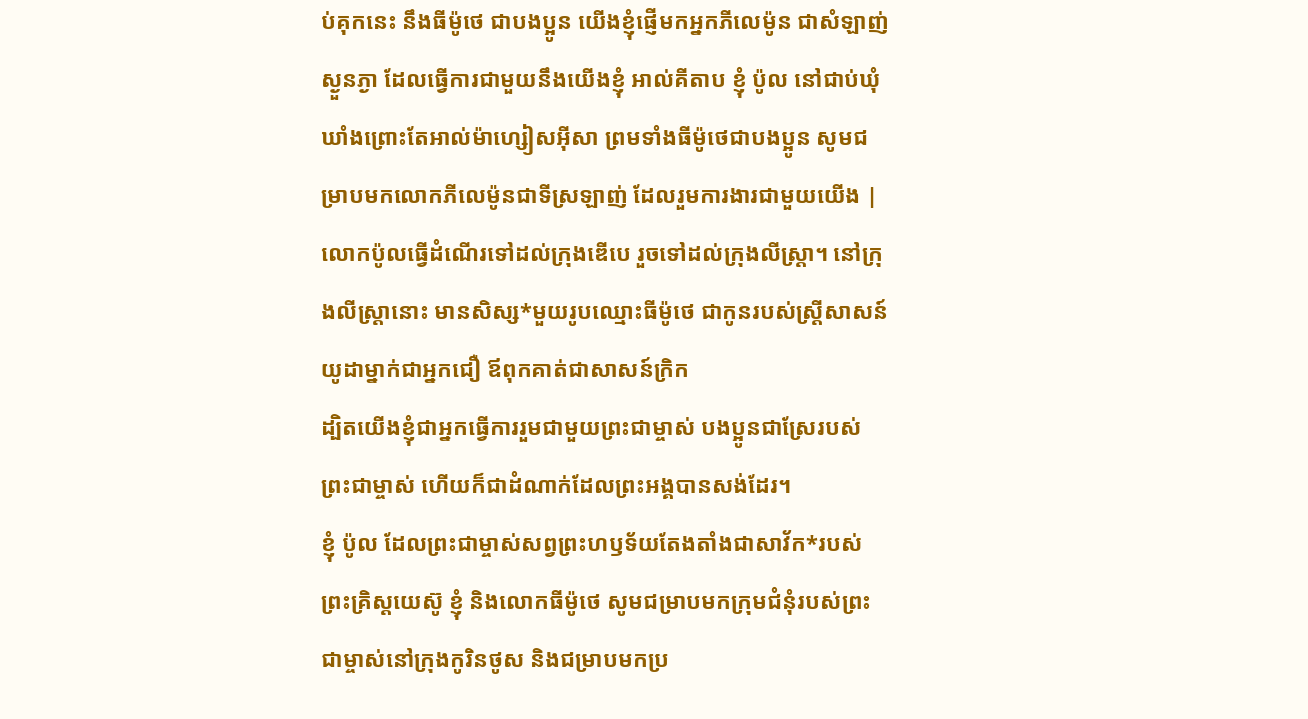ប់គុកនេះ នឹងធីម៉ូថេ ជាបងប្អូន យើងខ្ញុំផ្ញើមកអ្នកភីលេម៉ូន ជាសំឡាញ់ស្ងួនភ្ងា ដែលធ្វើការជាមួយនឹងយើងខ្ញុំ អាល់គីតាប ខ្ញុំ ប៉ូល នៅជាប់ឃុំឃាំងព្រោះតែអាល់ម៉ាហ្សៀសអ៊ីសា ព្រមទាំងធីម៉ូថេជាបងប្អូន សូមជម្រាបមកលោកភីលេម៉ូនជាទីស្រឡាញ់ ដែលរួមការងារជាមួយយើង |
លោកប៉ូលធ្វើដំណើរទៅដល់ក្រុងឌើបេ រួចទៅដល់ក្រុងលីស្ដ្រា។ នៅក្រុងលីស្ដ្រានោះ មានសិស្ស*មួយរូបឈ្មោះធីម៉ូថេ ជាកូនរបស់ស្ត្រីសាសន៍យូដាម្នាក់ជាអ្នកជឿ ឪពុកគាត់ជាសាសន៍ក្រិក
ដ្បិតយើងខ្ញុំជាអ្នកធ្វើការរួមជាមួយព្រះជាម្ចាស់ បងប្អូនជាស្រែរបស់ព្រះជាម្ចាស់ ហើយក៏ជាដំណាក់ដែលព្រះអង្គបានសង់ដែរ។
ខ្ញុំ ប៉ូល ដែលព្រះជាម្ចាស់សព្វព្រះហឫទ័យតែងតាំងជាសាវ័ក*របស់ព្រះគ្រិស្តយេស៊ូ ខ្ញុំ និងលោកធីម៉ូថេ សូមជម្រាបមកក្រុមជំនុំរបស់ព្រះជាម្ចាស់នៅក្រុងកូរិនថូស និងជម្រាបមកប្រ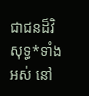ជាជនដ៏វិសុទ្ធ*ទាំងអស់ នៅ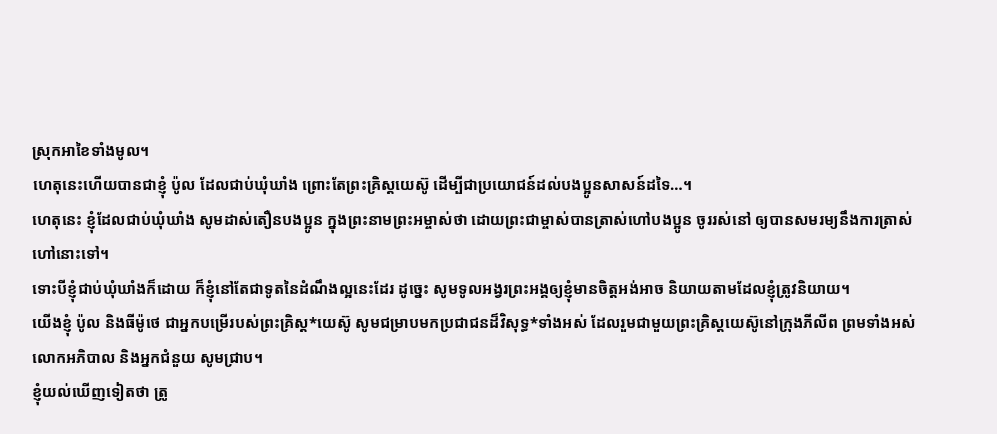ស្រុកអាខៃទាំងមូល។
ហេតុនេះហើយបានជាខ្ញុំ ប៉ូល ដែលជាប់ឃុំឃាំង ព្រោះតែព្រះគ្រិស្តយេស៊ូ ដើម្បីជាប្រយោជន៍ដល់បងប្អូនសាសន៍ដទៃ…។
ហេតុនេះ ខ្ញុំដែលជាប់ឃុំឃាំង សូមដាស់តឿនបងប្អូន ក្នុងព្រះនាមព្រះអម្ចាស់ថា ដោយព្រះជាម្ចាស់បានត្រាស់ហៅបងប្អូន ចូររស់នៅ ឲ្យបានសមរម្យនឹងការត្រាស់ហៅនោះទៅ។
ទោះបីខ្ញុំជាប់ឃុំឃាំងក៏ដោយ ក៏ខ្ញុំនៅតែជាទូតនៃដំណឹងល្អនេះដែរ ដូច្នេះ សូមទូលអង្វរព្រះអង្គឲ្យខ្ញុំមានចិត្តអង់អាច និយាយតាមដែលខ្ញុំត្រូវនិយាយ។
យើងខ្ញុំ ប៉ូល និងធីម៉ូថេ ជាអ្នកបម្រើរបស់ព្រះគ្រិស្ត*យេស៊ូ សូមជម្រាបមកប្រជាជនដ៏វិសុទ្ធ*ទាំងអស់ ដែលរួមជាមួយព្រះគ្រិស្តយេស៊ូនៅក្រុងភីលីព ព្រមទាំងអស់លោកអភិបាល និងអ្នកជំនួយ សូមជ្រាប។
ខ្ញុំយល់ឃើញទៀតថា ត្រូ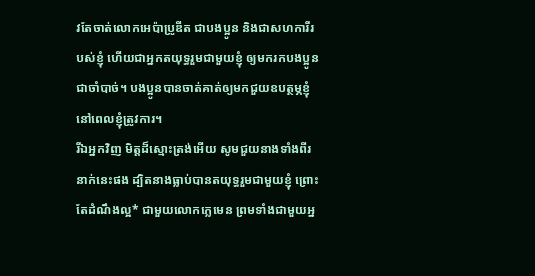វតែចាត់លោកអេប៉ាប្រូឌីត ជាបងប្អូន និងជាសហការីរបស់ខ្ញុំ ហើយជាអ្នកតយុទ្ធរួមជាមួយខ្ញុំ ឲ្យមករកបងប្អូនជាចាំបាច់។ បងប្អូនបានចាត់គាត់ឲ្យមកជួយឧបត្ថម្ភខ្ញុំនៅពេលខ្ញុំត្រូវការ។
រីឯអ្នកវិញ មិត្តដ៏ស្មោះត្រង់អើយ សូមជួយនាងទាំងពីរនាក់នេះផង ដ្បិតនាងធ្លាប់បានតយុទ្ធរួមជាមួយខ្ញុំ ព្រោះតែដំណឹងល្អ* ជាមួយលោកក្លេមេន ព្រមទាំងជាមួយអ្ន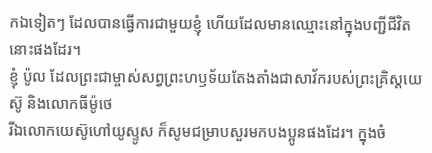កឯទៀតៗ ដែលបានធ្វើការជាមួយខ្ញុំ ហើយដែលមានឈ្មោះនៅក្នុងបញ្ជីជីវិតនោះផងដែរ។
ខ្ញុំ ប៉ូល ដែលព្រះជាម្ចាស់សព្វព្រះហឫទ័យតែងតាំងជាសាវ័ករបស់ព្រះគ្រិស្តយេស៊ូ និងលោកធីម៉ូថេ
រីឯលោកយេស៊ូហៅយូស្ទូស ក៏សូមជម្រាបសួរមកបងប្អូនផងដែរ។ ក្នុងចំ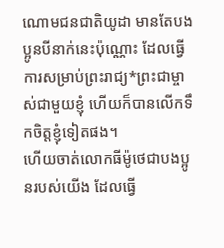ណោមជនជាតិយូដា មានតែបងប្អូនបីនាក់នេះប៉ុណ្ណោះ ដែលធ្វើការសម្រាប់ព្រះរាជ្យ*ព្រះជាម្ចាស់ជាមួយខ្ញុំ ហើយក៏បានលើកទឹកចិត្តខ្ញុំទៀតផង។
ហើយចាត់លោកធីម៉ូថេជាបងប្អូនរបស់យើង ដែលធ្វើ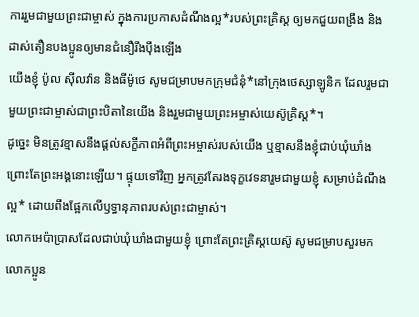ការរួមជាមួយព្រះជាម្ចាស់ ក្នុងការប្រកាសដំណឹងល្អ*របស់ព្រះគ្រិស្ដ ឲ្យមកជួយពង្រឹង និងដាស់តឿនបងប្អូនឲ្យមានជំនឿរឹងប៉ឹងឡើង
យើងខ្ញុំ ប៉ូល ស៊ីលវ៉ាន និងធីម៉ូថេ សូមជម្រាបមកក្រុមជំនុំ*នៅក្រុងថេស្សាឡូនិក ដែលរួមជាមួយព្រះជាម្ចាស់ជាព្រះបិតានៃយើង និងរួមជាមួយព្រះអម្ចាស់យេស៊ូគ្រិស្ត*។
ដូច្នេះ មិនត្រូវខ្មាសនឹងផ្ដល់សក្ខីភាពអំពីព្រះអម្ចាស់របស់យើង ឬខ្មាសនឹងខ្ញុំជាប់ឃុំឃាំង ព្រោះតែព្រះអង្គនោះឡើយ។ ផ្ទុយទៅវិញ អ្នកត្រូវតែរងទុក្ខវេទនារួមជាមួយខ្ញុំ សម្រាប់ដំណឹងល្អ* ដោយពឹងផ្អែកលើឫទ្ធានុភាពរបស់ព្រះជាម្ចាស់។
លោកអេប៉ាប្រាសដែលជាប់ឃុំឃាំងជាមួយខ្ញុំ ព្រោះតែព្រះគ្រិស្តយេស៊ូ សូមជម្រាបសួរមកលោកប្អូន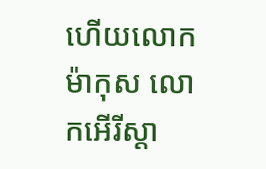ហើយលោកម៉ាកុស លោកអើរីស្ដា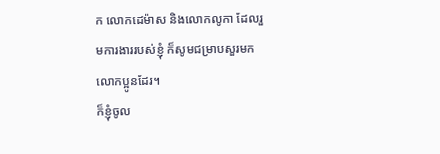ក លោកដេម៉ាស និងលោកលូកា ដែលរួមការងាររបស់ខ្ញុំ ក៏សូមជម្រាបសួរមកលោកប្អូនដែរ។
ក៏ខ្ញុំចូល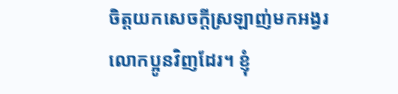ចិត្តយកសេចក្ដីស្រឡាញ់មកអង្វរលោកប្អូនវិញដែរ។ ខ្ញុំ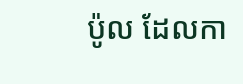ប៉ូល ដែលកា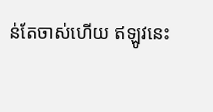ន់តែចាស់ហើយ ឥឡូវនេះ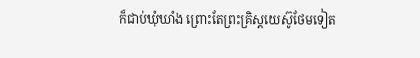ក៏ជាប់ឃុំឃាំង ព្រោះតែព្រះគ្រិស្តយេស៊ូថែមទៀត